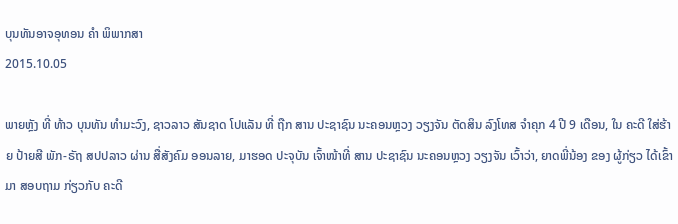ບຸນທັນອາຈອຸທອນ ຄໍາ ພິພາກສາ
2015.10.05

ພາຍຫຼັງ ທີ່ ທ້າວ ບຸນທັນ ທຳມະວົງ, ຊາວລາວ ສັນຊາດ ໂປແລັນ ທີ່ ຖືກ ສານ ປະຊາຊົນ ນະຄອນຫຼວງ ວຽງຈັນ ຕັດສິນ ລົງໂທສ ຈຳຄຸກ 4 ປີ 9 ເດືອນ, ໃນ ຄະດີ ໃສ່ຮ້າຍ ປ້າຍສີ ພັກ-ຣັຖ ສປປລາວ ຜ່ານ ສື່ສັງຄົມ ອອນລາຍ, ມາຮອດ ປະຈຸບັນ ເຈົ້າໜ້າທີ່ ສານ ປະຊາຊົນ ນະຄອນຫຼວງ ວຽງຈັນ ເວົ້າວ່າ, ຍາດພີ່ນ້ອງ ຂອງ ຜູ້ກ່ຽວ ໄດ້ເຂົ້າມາ ສອບຖາມ ກ່ຽວກັບ ຄະດີ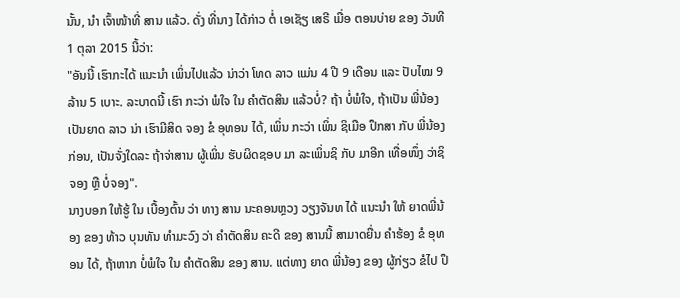ນັ້ນ, ນຳ ເຈົ້າໜ້າທີ່ ສານ ແລ້ວ. ດັ່ງ ທີ່ນາງ ໄດ້ກ່າວ ຕໍ່ ເອເຊັຽ ເສຣີ ເມື່ອ ຕອນບ່າຍ ຂອງ ວັນທີ 1 ຕຸລາ 2015 ນີ້ວ່າ:
"ອັນນີ້ ເຮົາກະໄດ້ ແນະນຳ ເພິ່ນໄປແລ້ວ ນ່າວ່າ ໂທດ ລາວ ແມ່ນ 4 ປີ 9 ເດືອນ ແລະ ປັບໄໝ 9 ລ້ານ 5 ເບາະ. ລະບາດນີ້ ເຮົາ ກະວ່າ ພໍໃຈ ໃນ ຄຳຕັດສິນ ແລ້ວບໍ່? ຖ້າ ບໍ່ພໍໃຈ, ຖ້າເປັນ ພີ່ນ້ອງ ເປັນຍາດ ລາວ ນ່າ ເຮົາມີສິດ ຈອງ ຂໍ ອຸທອນ ໄດ້, ເພິ່ນ ກະວ່າ ເພິ່ນ ຊິເມືອ ປຶກສາ ກັບ ພີ່ນ້ອງ ກ່ອນ, ເປັນຈັ່ງໃດລະ ຖ້າຈ່າສານ ຜູ້ເພິ່ນ ຮັບຜິດຊອບ ມາ ລະເພິ່ນຊິ ກັບ ມາອີກ ເທື່ອໜຶ່ງ ວ່າຊິຈອງ ຫຼື ບໍ່ຈອງ".
ນາງບອກ ໃຫ້ຮູ້ ໃນ ເບື້ອງຕົ້ນ ວ່າ ທາງ ສານ ນະຄອນຫຼວງ ວຽງຈັນທ ໄດ້ ແນະນໍາ ໃຫ້ ຍາດພີ່ນ້ອງ ຂອງ ທ້າວ ບຸນທັນ ທຳມະວົງ ວ່າ ຄຳຕັດສິນ ຄະດີ ຂອງ ສານນີ້ ສາມາດຍື່ນ ຄຳຮ້ອງ ຂໍ ອຸທອນ ໄດ້, ຖ້າຫາກ ບໍ່ພໍໃຈ ໃນ ຄຳຕັດສິນ ຂອງ ສານ. ແຕ່ທາງ ຍາດ ພີ່ນ້ອງ ຂອງ ຜູ້ກ່ຽວ ຂໍໄປ ປຶ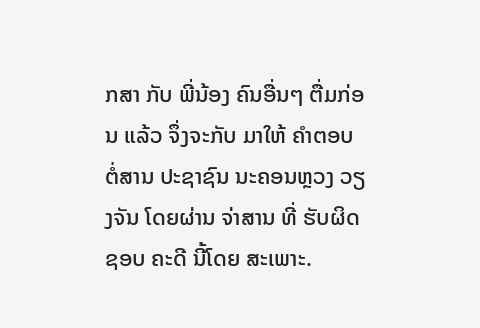ກສາ ກັບ ພີ່ນ້ອງ ຄົນອື່ນໆ ຕື່ມກ່ອນ ແລ້ວ ຈຶ່ງຈະກັບ ມາໃຫ້ ຄຳຕອບ ຕໍ່ສານ ປະຊາຊົນ ນະຄອນຫຼວງ ວຽງຈັນ ໂດຍຜ່ານ ຈ່າສານ ທີ່ ຮັບຜິດຊອບ ຄະດີ ນີ້ໂດຍ ສະເພາະ.